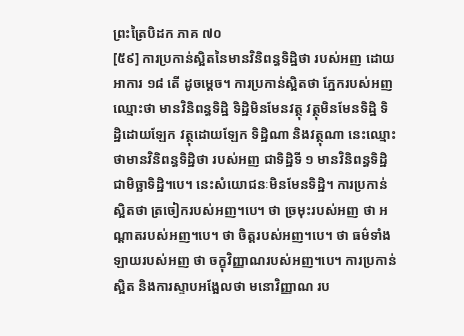ព្រះត្រៃបិដក ភាគ ៧០
[៥៩] ការប្រកាន់ស្អិតនៃមានវិនិពន្ធទិដ្ឋិថា របស់អញ ដោយអាការ ១៨ តើ ដូចម្ដេច។ ការប្រកាន់ស្អិតថា ភ្នែករបស់អញ ឈ្មោះថា មានវិនិពន្ធទិដ្ឋិ ទិដ្ឋិមិនមែនវត្ថុ វត្ថុមិនមែនទិដ្ឋិ ទិដ្ឋិដោយឡែក វត្ថុដោយឡែក ទិដ្ឋិណា និងវត្ថុណា នេះឈ្មោះថាមានវិនិពន្ធទិដ្ឋិថា របស់អញ ជាទិដ្ឋិទី ១ មានវិនិពន្ធទិដ្ឋិ ជាមិច្ឆាទិដ្ឋិ។បេ។ នេះសំយោជនៈមិនមែនទិដ្ឋិ។ ការប្រកាន់ស្អិតថា ត្រចៀករបស់អញ។បេ។ ថា ច្រមុះរបស់អញ ថា អណ្ដាតរបស់អញ។បេ។ ថា ចិត្តរបស់អញ។បេ។ ថា ធម៌ទាំងឡាយរបស់អញ ថា ចក្ខុវិញ្ញាណរបស់អញ។បេ។ ការប្រកាន់ស្អិត និងការស្ទាបអង្អែលថា មនោវិញ្ញាណ រប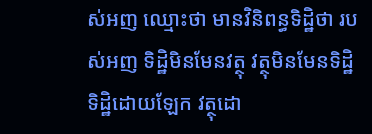ស់អញ ឈ្មោះថា មានវិនិពន្ធទិដ្ឋិថា របស់អញ ទិដ្ឋិមិនមែនវត្ថុ វត្ថុមិនមែនទិដ្ឋិ ទិដ្ឋិដោយឡែក វត្ថុដោ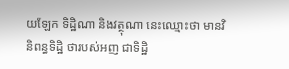យឡែក ទិដ្ឋិណា និងវត្ថុណា នេះឈ្មោះថា មានវិនិពន្ធទិដ្ឋិ ថារបស់អញ ជាទិដ្ឋិ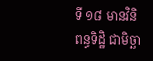ទី ១៨ មានវិនិពន្ធទិដ្ឋិ ជាមិច្ឆា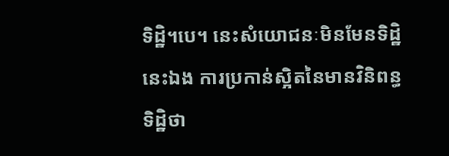ទិដ្ឋិ។បេ។ នេះសំយោជនៈមិនមែនទិដ្ឋិ នេះឯង ការប្រកាន់ស្អិតនៃមានវិនិពន្ធទិដ្ឋិថា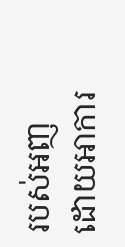របស់អញ ដោយអាការ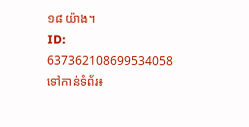១៨ យ៉ាង។
ID: 637362108699534058
ទៅកាន់ទំព័រ៖